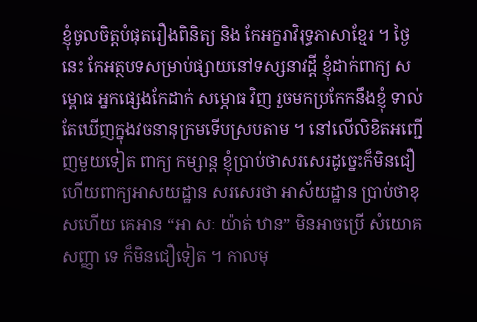ខ្ញុំចូលចិត្តបំផុតរឿងពិនិត្យ និង កែអក្ខរាវិរុទ្ធភាសាខ្មែរ ។ ថ្ងៃនេះ កែអត្ថបទសម្រាប់ផ្សាយនៅទស្សនាវដ្ដី ខ្ញុំដាក់ពាក្យ សម្ពោធ អ្នកផ្សេងកែដាក់ សម្ភោធ វិញ រួចមកប្រកែកនឹងខ្ញុំ ទាល់តែឃើញក្នុងវចនានុក្រមទើបស្របតាម ។ នៅលើលិខិតអញ្ជើញមួយទៀត ពាក្យ កម្សាន្ត ខ្ញុំប្រាប់ថាសរសេរដូច្នេះក៏មិនជឿ ហើយពាក្យអាសយដ្ឋាន សរសេរថា អាស័យដ្ឋាន ប្រាប់ថាខុសហើយ គេអាន “អា សៈ យ៉ាត់ ឋាន” មិនអាចប្រើ សំយោគសញ្ញា ទេ ក៏មិនជឿទៀត ។ កាលមុ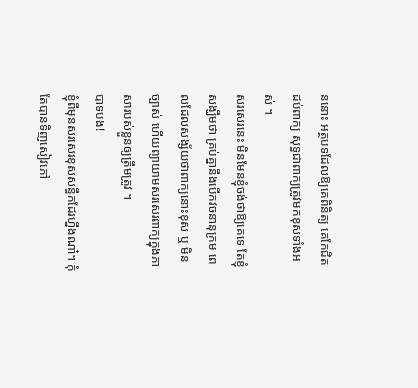ននោះ អត្ថបទដែលឱ្យគេពិនិត្យ គេកែជិតដប់ពាក្យ សុទ្ធជាពាក្យត្រូវមកខុសទាំងអស់ ។
សរសេរនេះ មិនមែនខ្ញុំចង់ថាឱ្យគេទេ តែខ្ញុំសង្ឃឹមថា គ្រប់គ្នានឹងបើកវចនានុក្រម ពេលដែលសង្ស័យថាពាក្យនោះខុស ឬ មិនច្បាស់ ហើយព្យាយាមសរសេរពាក្យក្នុងភាសារបស់ខ្លួនឲ្យត្រឹមត្រូវ ។
បាទបង!
ខ្ញុំពីមុនសរសេរខុសសន្ធឹកដែរហ្នឹងណា៎។ កុំតែបានទិញសៀវភៅ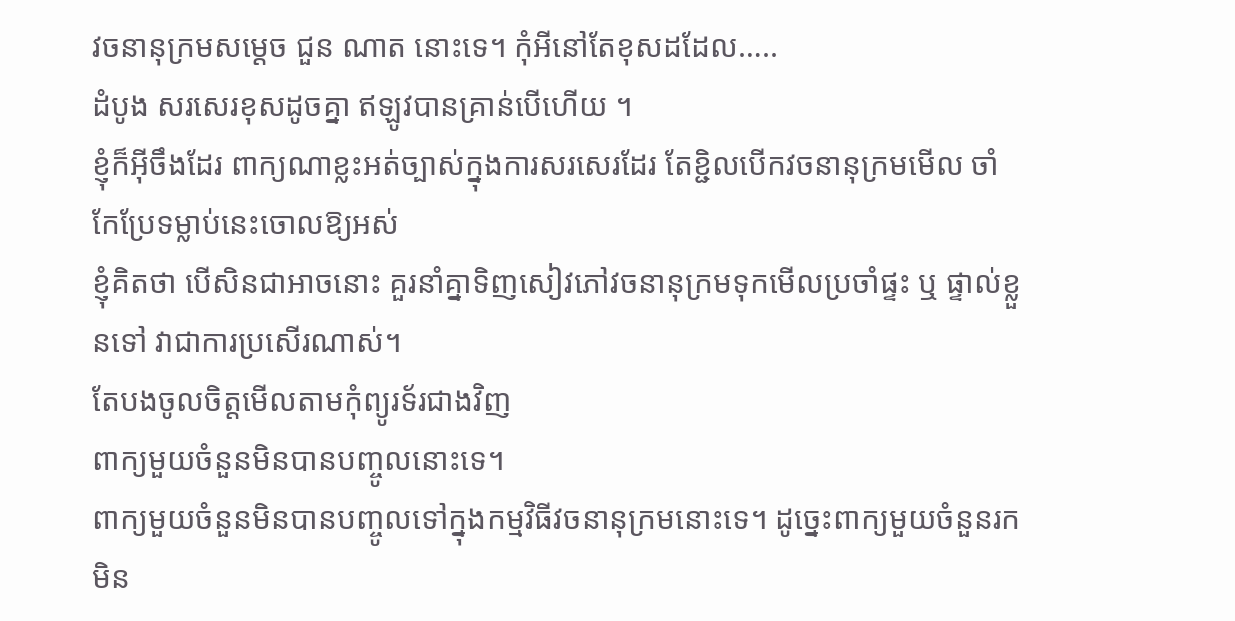វចនានុក្រមសម្ដេច ជួន ណាត នោះទេ។ កុំអីនៅតែខុសដដែល…..
ដំបូង សរសេរខុសដូចគ្នា ឥឡូវបានគ្រាន់បើហើយ ។
ខ្ញុំក៏អ៊ីចឹងដែរ ពាក្យណាខ្លះអត់ច្បាស់ក្នុងការសរសេរដែរ តែខ្ជិលបើកវចនានុក្រមមើល ចាំកែប្រែទម្លាប់នេះចោលឱ្យអស់
ខ្ញុំគិតថា បើសិនជាអាចនោះ គួរនាំគ្នាទិញសៀវភៅវចនានុក្រមទុកមើលប្រចាំផ្ទះ ឬ ផ្ទាល់ខ្លួនទៅ វាជាការប្រសើរណាស់។
តែបងចូលចិត្តមើលតាមកុំព្យូរទ័រជាងវិញ
ពាក្យមួយចំនួនមិនបានបញ្ចូលនោះទេ។
ពាក្យមួយចំនួនមិនបានបញ្ចូលទៅក្នុងកម្មវិធីវចនានុក្រមនោះទេ។ ដូច្នេះពាក្យមួយចំនួនរកមិន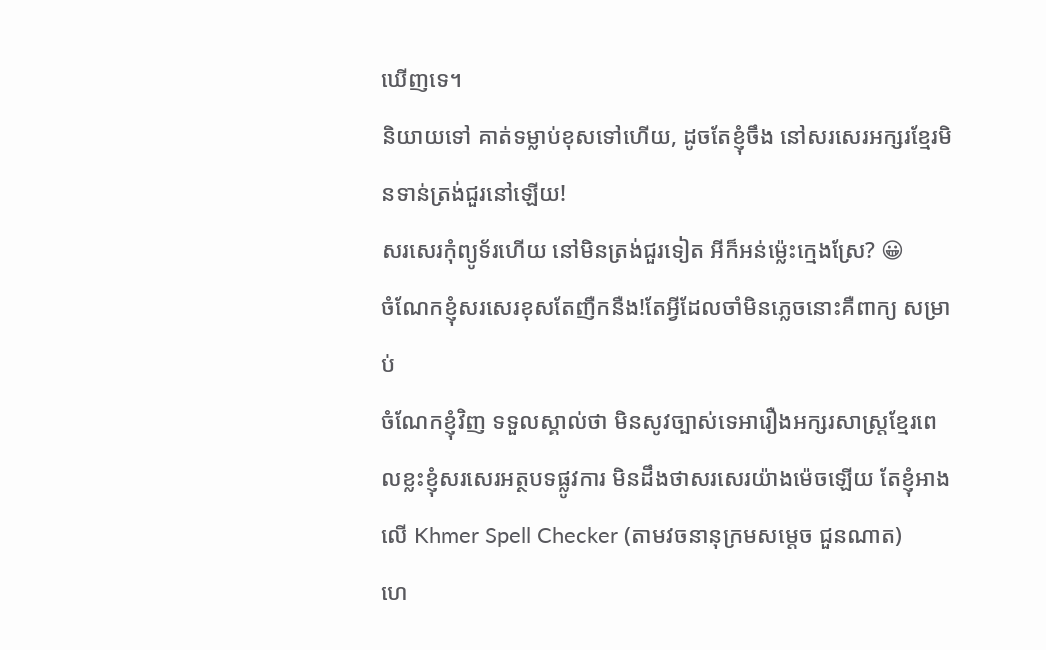ឃើញទេ។
និយាយទៅ គាត់ទម្លាប់ខុសទៅហើយ, ដូចតែខ្ញុំចឹង នៅសរសេរអក្សរខ្មែរមិនទាន់ត្រង់ជួរនៅឡើយ!
សរសេរកុំព្យូទ័រហើយ នៅមិនត្រង់ជួរទៀត អីក៏អន់ម្ល៉េះក្មេងស្រែ? 😀
ចំណែកខ្ញុំសរសេរខុសតែញឺកនឺង!តែអ្វីដែលចាំមិនភ្លេចនោះគឺពាក្យ សម្រាប់
ចំណែកខ្ញុំវិញ ទទួលស្គាល់ថា មិនសូវច្បាស់ទេអារឿងអក្សរសាស្ត្រខ្មែរពេលខ្លះខ្ញុំសរសេរអត្ថបទផ្លូវការ មិនដឹងថាសរសេរយ៉ាងម៉េចឡើយ តែខ្ញុំអាងលើ Khmer Spell Checker (តាមវចនានុក្រមសម្ដេច ជួនណាត)
ហេ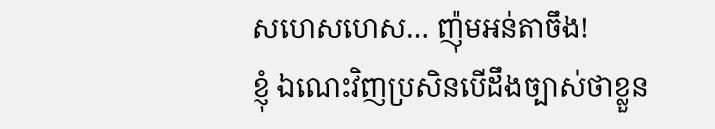សហេសហេស… ញ៉ុមអន់តាចឹង!
ខ្ញុំ ឯណេះវិញប្រសិនបើដឹងច្បាស់ថាខ្លួន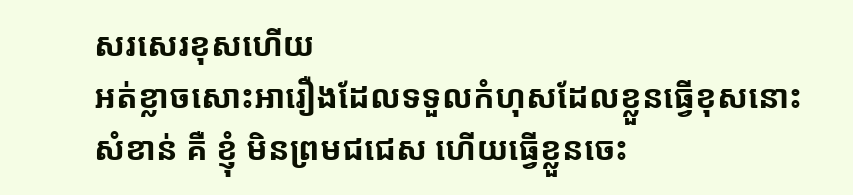សរសេរខុសហើយ
អត់ខ្លាចសោះអារឿងដែលទទួលកំហុសដែលខ្លួនធ្វើខុសនោះ
សំខាន់ គឺ ខ្ញុំ មិនព្រមជជេស ហើយធ្វើខ្លួនចេះ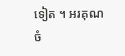ទៀត ។ អរគុណ
ចំ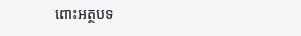ពោះអត្ថបទ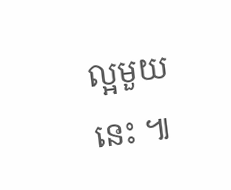ល្អមួយនេះ ៕